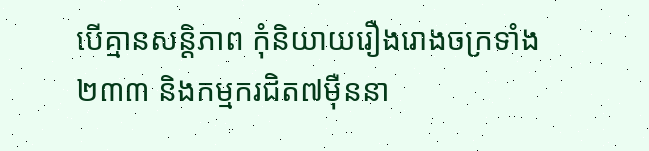បើគ្មានសន្តិភាព កុំនិយាយរឿងរោងចក្រទាំង ២៣៣ និងកម្មករជិត៧ម៉ឺននា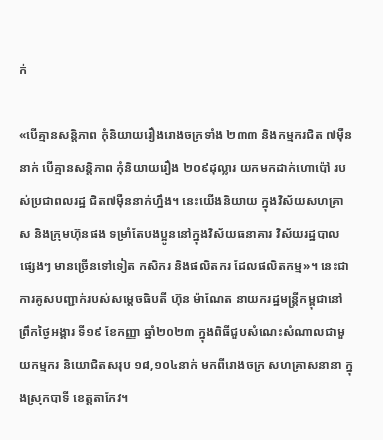ក់

«បើគ្មានសន្តិភាព កុំនិយាយរឿងរោងចក្រទាំង ២៣៣ និងកម្មករជិត ៧ម៉ឺននាក់ បើគ្មានសន្តិភាព កុំនិយាយរឿង ២០៩ដុល្លារ យកមកដាក់ហោប៉ៅ របស់ប្រជាពលរដ្ឋ ជិត៧ម៉ឺននាក់ហ្នឹង។ នេះយើងនិយាយ ក្នុងវិស័យសហគ្រាស និងក្រុមហ៊ុនផង ទម្រាំតែបងប្អូននៅក្នុងវិស័យធនាគារ វិស័យរដ្ឋបាលផ្សេងៗ មានច្រើនទៅទៀត កសិករ និងផលិតករ ដែលផលិតកម្ម»។ នេះជាការគូសបញ្ជាក់របស់សម្តេចធិបតី ហ៊ុន ម៉ាណែត នាយករដ្ឋមន្ត្រីកម្ពុជានៅព្រឹកថ្ងៃអង្គារ ទី១៩ ខែកញ្ញា ឆ្នាំ២០២៣ ក្នុងពិធីជួបសំណេះសំណាលជាមួយកម្មករ និយោជិតសរុប ១៨,១០៤នាក់ មកពីរោងចក្រ សហគ្រាសនានា ក្នុងស្រុកបាទី ខេត្តតាកែវ។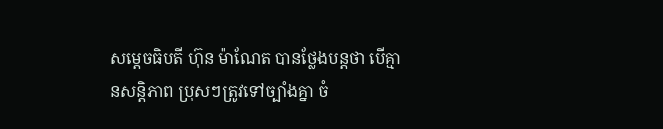សម្តេចធិបតី ហ៊ុន ម៉ាណែត បានថ្លែងបន្តថា បើគ្មានសន្តិភាព ប្រុសៗត្រូវទៅច្បាំងគ្នា ចំ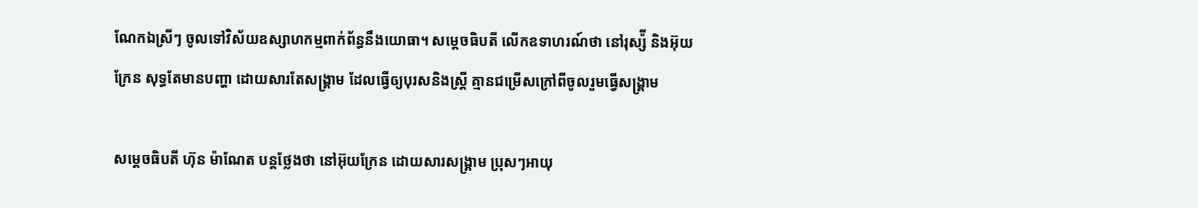ណែកឯស្រីៗ ចូលទៅវិស័យឧស្សាហកម្មពាក់ព័ន្ធនឹងយោធា។ សម្តេចធិបតី លើកឧទាហរណ៍ថា នៅរុស្ស៉ី និងអ៊ុយក្រែន សុទ្ធតែមានបញ្ហា ដោយសារតែសង្គ្រាម ដែលធ្វើឲ្យបុរសនិងស្ត្រី គ្មានជម្រើសក្រៅពីចូលរួមធ្វើសង្គ្រាម

សម្តេចធិបតី ហ៊ុន ម៉ាណែត បន្តថ្លែងថា នៅអ៊ុយក្រែន ដោយសារសង្គ្រាម ប្រុសៗអាយុ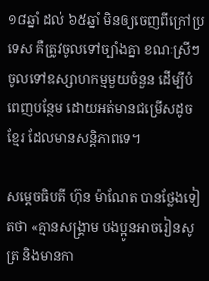១៨ឆ្នាំ ដល់ ៦៥ឆ្នាំ មិនឲ្យចេញពីក្រៅប្រទេស គឺត្រូវចូលទៅច្បាំងគ្នា ខណៈស្រីៗចូលទៅឧស្សាហកម្មមួយចំនួន ដើម្បីបំពេញបន្ថែម ដោយអត់មានជម្រើសដូចខ្មែរ ដែលមានសន្តិភាពទេ។

សម្តេចធិបតី ហ៊ុន ម៉ាណែត បានថ្លែងទៀតថា «គ្មានសង្គ្រាម បងប្អូនអាចរៀនសូត្រ និងមានកា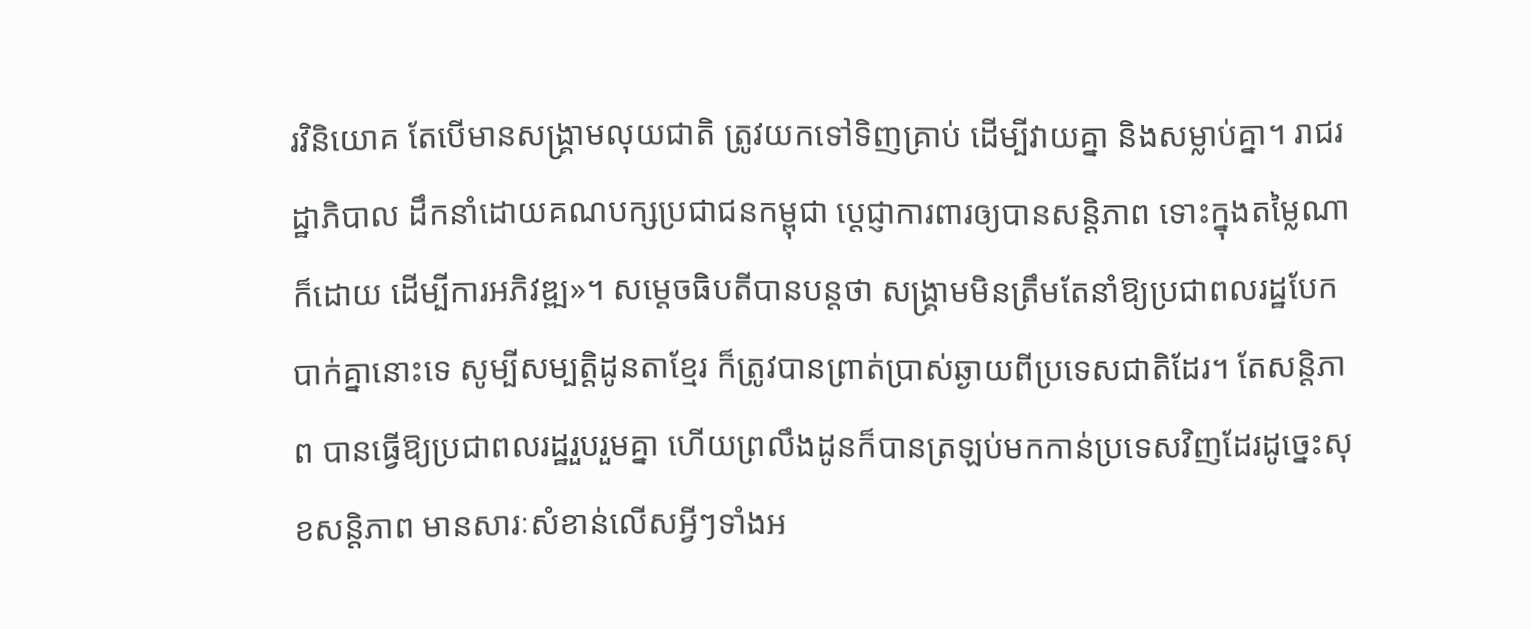រវិនិយោគ តែបើមានសង្គ្រាមលុយជាតិ ត្រូវយកទៅទិញគ្រាប់ ដើម្បីវាយគ្នា និងសម្លាប់គ្នា។ រាជរដ្ឋាភិបាល ដឹកនាំដោយគណបក្សប្រជាជនកម្ពុជា ប្តេជ្ញាការពារឲ្យបានសន្តិភាព ទោះក្នុងតម្លៃណាក៏ដោយ ដើម្បីការអភិវឌ្ឍ»។ សម្តេចធិបតីបានបន្តថា សង្គ្រាមមិនត្រឹមតែនាំឱ្យប្រជាពលរដ្ឋបែកបាក់គ្នានោះទេ សូម្បីសម្បត្តិដូនតាខ្មែរ ក៏ត្រូវបានព្រាត់ប្រាស់ឆ្ងាយពីប្រទេសជាតិដែរ។ តែសន្តិភាព បានធ្វើឱ្យប្រជាពលរដ្ឋរួបរួមគ្នា ហើយព្រលឹងដូនក៏បានត្រឡប់មកកាន់ប្រទេសវិញដែរដូច្នេះសុខសន្តិភាព មានសារៈសំខាន់លើសអ្វីៗទាំងអ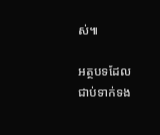ស់៕

អត្ថបទដែលជាប់ទាក់ទង